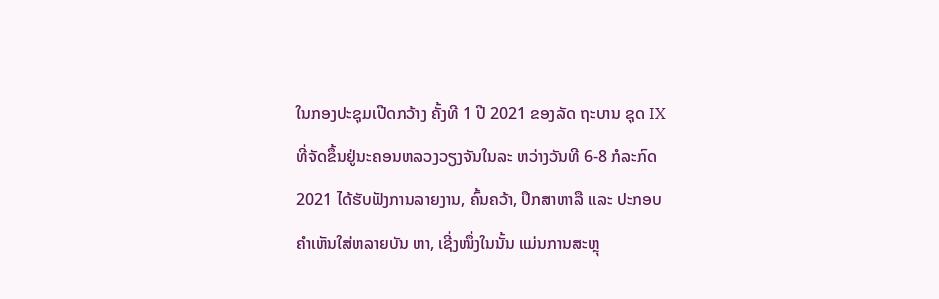ໃນກອງປະຊຸມເປີດກວ້າງ ຄັ້ງທີ 1 ປີ 2021 ຂອງລັດ ຖະບານ ຊຸດ IX ທີ່ຈັດຂຶ້ນຢູ່ນະຄອນຫລວງວຽງຈັນໃນລະ ຫວ່າງວັນທີ 6-8 ກໍລະກົດ 2021 ໄດ້ຮັບຟັງການລາຍງານ, ຄົ້ນຄວ້າ, ປຶກສາຫາລື ແລະ ປະກອບຄຳເຫັນໃສ່ຫລາຍບັນ ຫາ, ເຊີ່ງໜຶ່ງໃນນັ້ນ ແມ່ນການສະຫຼຸ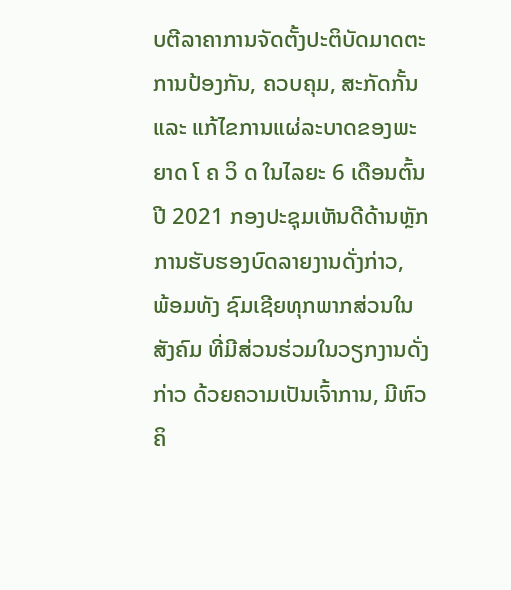ບຕີລາຄາການຈັດຕັ້ງປະຕິບັດມາດຕະການປ້ອງກັນ, ຄວບຄຸມ, ສະກັດກັ້ນ ແລະ ແກ້ໄຂການແຜ່ລະບາດຂອງພະຍາດ ໂ ຄ ວິ ດ ໃນໄລຍະ 6 ເດືອນຕົ້ນປີ 2021 ກອງປະຊຸມເຫັນດີດ້ານຫຼັກ ການຮັບຮອງບົດລາຍງານດັ່ງກ່າວ,
ພ້ອມທັງ ຊົມເຊີຍທຸກພາກສ່ວນໃນສັງຄົມ ທີ່ມີສ່ວນຮ່ວມໃນວຽກງານດັ່ງກ່າວ ດ້ວຍຄວາມເປັນເຈົ້າການ, ມີຫົວຄິ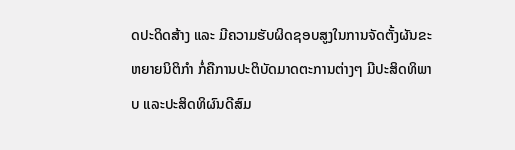ດປະດິດສ້າງ ແລະ ມີຄວາມຮັບຜິດຊອບສູງໃນການຈັດຕັ້ງຜັນຂະຫຍາຍນິຕິກຳ ກໍ່ຄືການປະຕິບັດມາດຕະການຕ່າງໆ ມີປະສິດທິພາບ ແລະປະສິດທິຜົນດີສົມ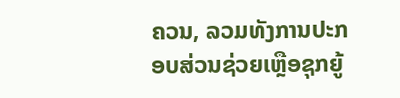ຄວນ, ລວມທັງການປະກອບສ່ວນຊ່ວຍເຫຼືອຊຸກຍູ້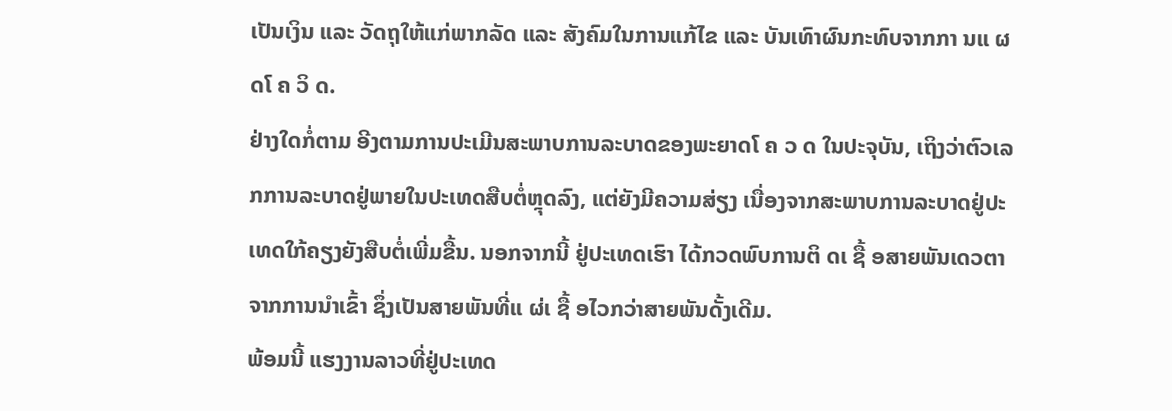ເປັນເງິນ ແລະ ວັດຖຸໃຫ້ແກ່ພາກລັດ ແລະ ສັງຄົມໃນການແກ້ໄຂ ແລະ ບັນເທົາຜົນກະທົບຈາກກາ ນແ ຜ ດໂ ຄ ວິ ດ.
ຢ່າງໃດກໍ່ຕາມ ອີງຕາມການປະເມີນສະພາບການລະບາດຂອງພະຍາດໂ ຄ ວ ດ ໃນປະຈຸບັນ, ເຖິງວ່າຕົວເລກການລະບາດຢູ່ພາຍໃນປະເທດສືບຕໍ່ຫຼຸດລົງ, ແຕ່ຍັງມີຄວາມສ່ຽງ ເນື່ອງຈາກສະພາບການລະບາດຢູ່ປະເທດໃກ້ຄຽງຍັງສືບຕໍ່ເພີ່ມຂື້ນ. ນອກຈາກນີ້ ຢູ່ປະເທດເຮົາ ໄດ້ກວດພົບການຕິ ດເ ຊື້ ອສາຍພັນເດວຕາ ຈາກການນໍາເຂົ້າ ຊຶ່ງເປັນສາຍພັນທີ່ແ ຜ່ເ ຊື້ ອໄວກວ່າສາຍພັນດັ້ງເດີມ.
ພ້ອມນີ້ ແຮງງານລາວທີ່ຢູ່ປະເທດ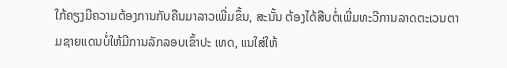ໃກ້ຄຽງມີຄວາມຕ້ອງການກັບຄືນມາລາວເພີ່ມຂຶ້ນ, ສະນັ້ນ ຕ້ອງໄດ້ສືບຕໍ່ເພີ່ມທະວີການລາດຕະເວນຕາມຊາຍແດນບໍ່ໃຫ້ມີການລັກລອບເຂົ້າປະ ເທດ, ແນໃສ່ໃຫ້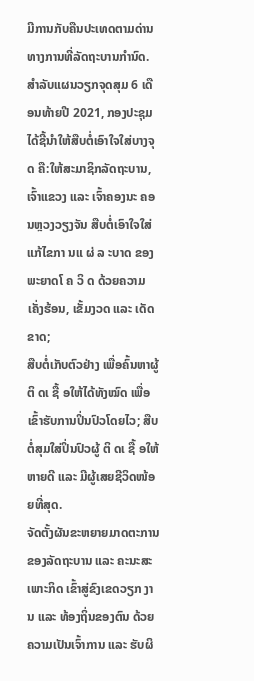ມີການກັບຄືນປະເທດຕາມດ່ານທາງການທີ່ລັດຖະບານກໍານົດ.
ສຳລັບແຜນວຽກຈຸດສຸມ 6 ເດືອນທ້າຍປີ 2021, ກອງປະຊຸມ ໄດ້ຊີ້ນຳໃຫ້ສືບຕໍ່ເອົາໃຈໃສ່ບາງຈຸດ ຄື:ໃຫ້ສະມາຊິກລັດຖະບານ, ເຈົ້າແຂວງ ແລະ ເຈົ້າຄອງນະ ຄອນຫຼວງວຽງຈັນ ສືບຕໍ່ເອົາໃຈໃສ່ແກ້ໄຂກາ ນແ ຜ່ ລ ະບາດ ຂອງພະຍາດໂ ຄ ວິ ດ ດ້ວຍຄວາມເຄັ່ງຮ້ອນ, ເຂັ້ມງວດ ແລະ ເດັດຂາດ;
ສືບຕໍ່ເກັບຕົວຢ່າງ ເພື່ອຄົ້ນຫາຜູ້ ຕິ ດເ ຊື້ ອໃຫ້ໄດ້ທັງໝົດ ເພື່ອເຂົ້າຮັບການປິ່ນປົວໂດຍໄວ; ສືບຕໍ່ສຸມໃສ່ປິ່ນປົວຜູ້ ຕິ ດເ ຊື້ ອໃຫ້ຫາຍດີ ແລະ ມີຜູ້ເສຍຊີວິດໜ້ອຍທີ່ສຸດ.
ຈັດຕັ້ງຜັນຂະຫຍາຍມາດຕະການຂອງລັດຖະບານ ແລະ ຄະນະສະເພາະກິດ ເຂົ້າສູ່ຂົງເຂດວຽກ ງານ ແລະ ທ້ອງຖິ່ນຂອງຕົນ ດ້ວຍຄວາມເປັນເຈົ້າການ ແລະ ຮັບຜິ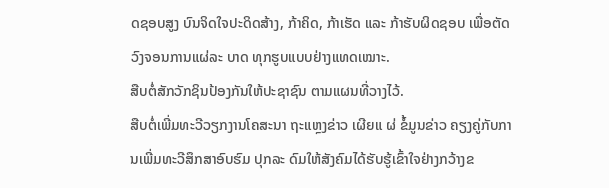ດຊອບສູງ ບົນຈິດໃຈປະດິດສ້າງ, ກ້າຄິດ, ກ້າເຮັດ ແລະ ກ້າຮັບຜິດຊອບ ເພື່ອຕັດວົງຈອນການແຜ່ລະ ບາດ ທຸກຮູບແບບຢ່າງແທດເໝາະ.
ສືບຕໍ່ສັກວັກຊິນປ້ອງກັນໃຫ້ປະຊາຊົນ ຕາມແຜນທີ່ວາງໄວ້.
ສືບຕໍ່ເພີ່ມທະວີວຽກງານໂຄສະນາ ຖະແຫຼງຂ່າວ ເຜີຍແ ຜ່ ຂໍ້ມູນຂ່າວ ຄຽງຄູ່ກັບການເພີ່ມທະວີສຶກສາອົບຮົມ ປຸກລະ ດົມໃຫ້ສັງຄົມໄດ້ຮັບຮູ້ເຂົ້າໃຈຢ່າງກວ້າງຂ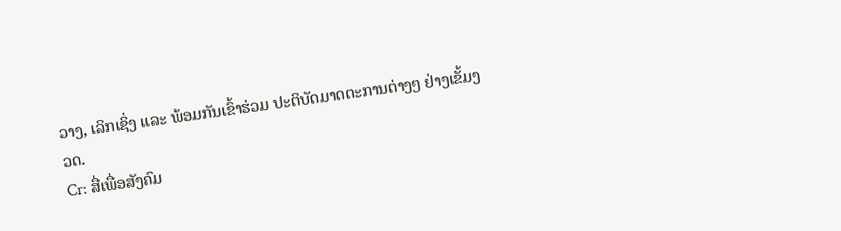ວາງ, ເລິກເຊິ່ງ ແລະ ພ້ອມກັນເຂົ້າຮ່ວມ ປະຕິບັດມາດຕະການຕ່າງໆ ຢ່າງເຂັ້ມງວດ.
Cr: ສື່ເພື່ອສັງຄົມ